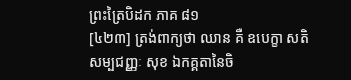ព្រះត្រៃបិដក ភាគ ៨១
[៤២៣] ត្រង់ពាក្យថា ឈាន គឺ ឧបេក្ខា សតិ សម្បជញ្ញៈ សុខ ឯកគ្គតានៃចិ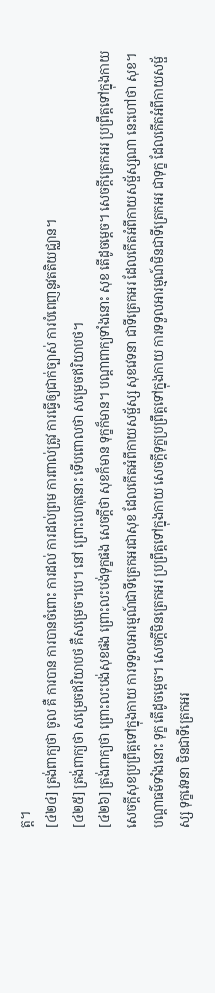ត្ត។
[៤២៤] ត្រង់ពាក្យថា ចូល គឺ ការបាន ការបានចំពោះ ការដល់ ការដល់ព្រម ការពាល់ត្រូវ ការធ្វើឲ្យជាក់ច្បាស់ ការបំពេញនូវតតិយជ្ឈាន។
[៤២៥] ត្រង់ពាក្យថា សម្រេចឥរិយាបថ គឺសម្រេច។បេ។ នៅ ព្រោះហេតុនោះ ទើបពោលថា សម្រេចឥរិយាបថ។
[៤២៦] ត្រង់ពាក្យថា ព្រោះលះបង់សុខផង ព្រោះលះបង់ទុក្ខផង សេចក្តីថា សុខក៏មាន ទុក្ខក៏មាន។ បណ្តាពាក្យទាំងនោះ សុខ តើដូចម្តេច។ សេចក្តីត្រេកអរ ប្រព្រឹត្តទៅក្នុងកាយ សេចក្តីសុខប្រព្រឹត្តទៅក្នុងកាយ ការទទួលអារម្មណ៍ជាទីត្រេកអរជាសុខ ដែលកើតអំពីកាយសម្ផ័ស្ស សុខវេទនា ជាទីត្រេកអរ ដែលកើតអំពីកាយសម្ផ័ស្សណា នេះហៅថា សុខ។ បណ្តាធម៌ទាំងនោះ ទុក្ខ តើដូចម្តេច។ សេចក្តីមិនត្រេកអរ ប្រព្រឹត្តទៅក្នុងកាយ សេចក្តីទុក្ខប្រព្រឹត្តទៅក្នុងកាយ ការទទួលអារម្មណ៍មិនជាទីត្រេកអរ ជាទុក្ខ ដែលកើតអំពីកាយសម្ផ័ស្ស ទុក្ខវេទនា មិនជាទីត្រេកអរ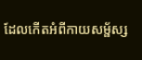ដែលកើតអំពីកាយសម្ផ័ស្ស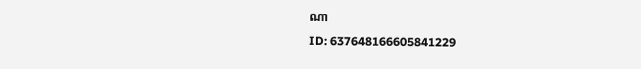ណា
ID: 637648166605841229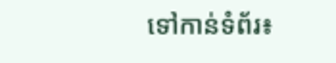ទៅកាន់ទំព័រ៖